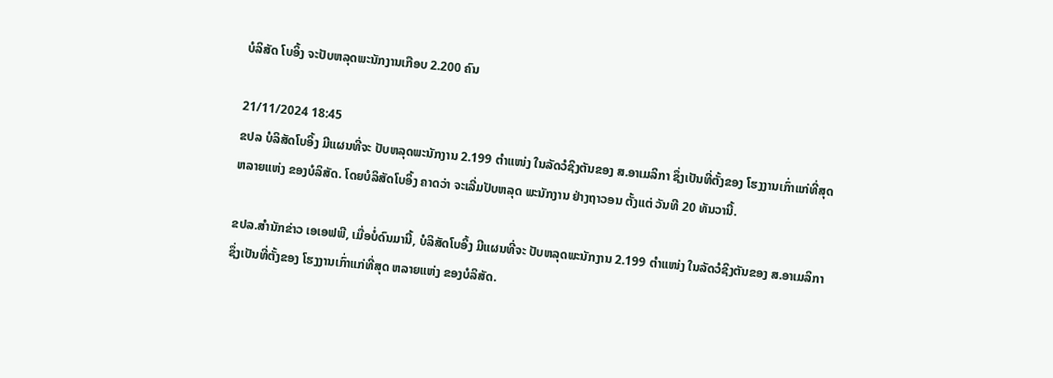ບໍລິສັດ ໂບອິ້ງ ຈະປັບຫລຸດພະນັກງານເກືອບ 2.200 ຄົນ

21/11/2024 18:45
ຂປລ ບໍລິສັດໂບອິ້ງ ມີແຜນທີ່ຈະ ປັບຫລຸດພະນັກງານ 2.199 ຕຳແໜ່ງ ໃນລັດວໍຊິງຕັນຂອງ ສ.ອາເມລິກາ ຊຶ່ງເປັນທີ່ຕັ້ງຂອງ ໂຮງງານເກົ່າແກ່ທີ່ສຸດ ຫລາຍແຫ່ງ ຂອງບໍລິສັດ. ໂດຍບໍລິສັດໂບອິ້ງ ຄາດວ່າ ຈະເລີ່ມປັບຫລຸດ ພະນັກງານ ຢ່າງຖາວອນ ຕັ້ງແຕ່ ວັນທີ 20 ທັນວານີ້.

ຂປລ.ສຳນັກຂ່າວ ເອເອຟພີ, ເມື່ອບໍ່ດົນມານີ້, ບໍລິສັດໂບອິ້ງ ມີແຜນທີ່ຈະ ປັບຫລຸດພະນັກງານ 2.199 ຕຳແໜ່ງ ໃນລັດວໍຊິງຕັນຂອງ ສ.ອາເມລິກາ ຊຶ່ງເປັນທີ່ຕັ້ງຂອງ ໂຮງງານເກົ່າແກ່ທີ່ສຸດ ຫລາຍແຫ່ງ ຂອງບໍລິສັດ.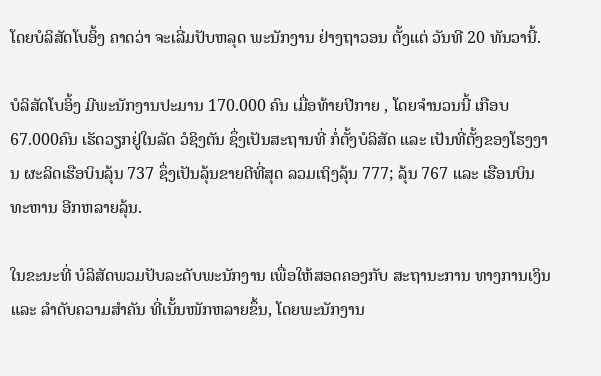ໂດຍບໍລິສັດໂບອິ້ງ ຄາດວ່າ ຈະເລີ່ມປັບຫລຸດ ພະນັກງານ ຢ່າງຖາວອນ ຕັ້ງແຕ່ ວັນທີ 20 ທັນວານີ້.

ບໍລິສັດໂບອິ້ງ ມີພະນັກງານປະມານ 170.000 ຄົນ ເມື່ອທ້າຍປີກາຍ , ໂດຍຈຳນວນນີ້ ເກືອບ 67.000ຄົນ ເຮັດວຽກຢູ່ໃນລັດ ວໍຊິງຕັນ ຊຶ່ງເປັນສະຖານທີ່ ກໍ່ຕັ້ງບໍລິສັດ ແລະ ເປັນທີ່ຕັ້ງຂອງໂຮງງານ ຜະລິດເຮືອບິນລຸ້ນ 737 ຊຶ່ງເປັນລຸ້ນຂາຍດີທີ່ສຸດ ລວມເຖິງລຸ້ນ 777; ລຸ້ນ 767 ແລະ ເຮືອນບິນທະຫານ ອີກຫລາຍລຸ້ນ.

ໃນຂະນະທີ່ ບໍລິສັດພວມປັບລະດັບພະນັກງານ ເພື່ອໃຫ້ສອດຄອງກັບ ສະຖານະການ ທາງການເງິນ ແລະ ລຳດັບຄວາມສຳຄັນ ທີ່ເນັ້ນໜັກຫລາຍຂຶ້ນ, ໂດຍພະນັກງານ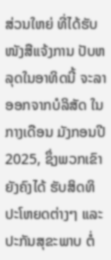ສ່ວນໃຫຍ່ ທີ່ໄດ້ຮັບໜັງສືແຈ້ງການ ປັບຫລຸດໃນອາທິດນີ້ ຈະລາອອກຈາກບໍລິສັດ ໃນກາງເດືອນ ມັງກອນປີ 2025, ຊຶ່ງພວກເຂົາຍັງຄົງໄດ້ ຮັບສິດທິປະໂຫຍດຕ່າງໆ ແລະ ປະກັນສຸຂະພາບ ຕໍ່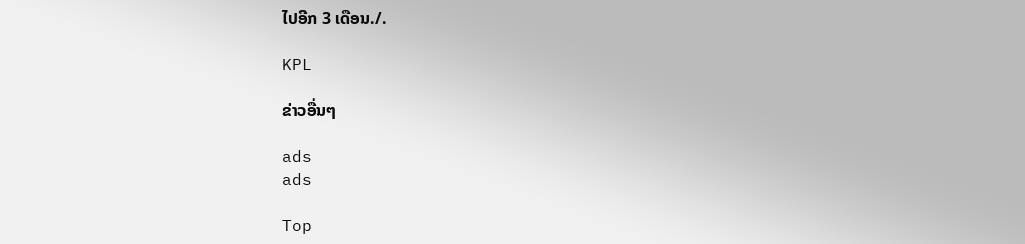ໄປອີກ 3 ເດືອນ./.

KPL

ຂ່າວອື່ນໆ

ads
ads

Top